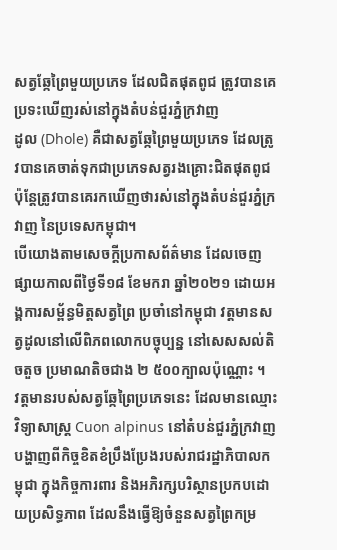សត្វឆ្កែព្រៃមួយប្រភេទ ដែលជិតផុតពូជ ត្រូវបានគេប្រទះឃើញរស់នៅក្នុងតំបន់ជួរភ្នំក្រវាញ
ដូល (Dhole) គឺជាសត្វឆ្កែព្រៃមួយប្រភេទ ដែលត្រូវបានគេចាត់ទុកជាប្រភេទសត្វរងគ្រោះជិតផុតពូជប៉ុន្តែត្រូវបានគេរកឃើញថារស់នៅក្នុងតំបន់ជួរភ្នំក្រវាញ នៃប្រទេសកម្ពុជា។
បើយោងតាមសេចក្តីប្រកាសព័ត៌មាន ដែលចេញផ្សាយកាលពីថ្ងៃទី១៨ ខែមករា ឆ្នាំ២០២១ ដោយអង្គការសម្ព័ន្ធមិត្តសត្វព្រៃ ប្រចាំនៅកម្ពុជា វត្តមានសត្វដូលនៅលើពិភពលោកបច្ចុប្បន្ន នៅសេសសល់តិចតួច ប្រមាណតិចជាង ២ ៥០០ក្បាលប៉ុណ្ណោះ ។
វត្តមានរបស់សត្វឆ្កែព្រៃប្រភេទនេះ ដែលមានឈ្មោះវិទ្យាសាស្ត្រ Cuon alpinus នៅតំបន់ជួរភ្នំក្រវាញ បង្ហាញពីកិច្ចខិតខំប្រឹងប្រែងរបស់រាជរដ្ឋាភិបាលកម្ពុជា ក្នុងកិច្ចការពារ និងអភិរក្សបរិស្ថានប្រកបដោយប្រសិទ្ធភាព ដែលនឹងធ្វើឱ្យចំនួនសត្វព្រៃកម្រ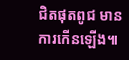ជិតផុតពូជ មានការកើនឡើង៕